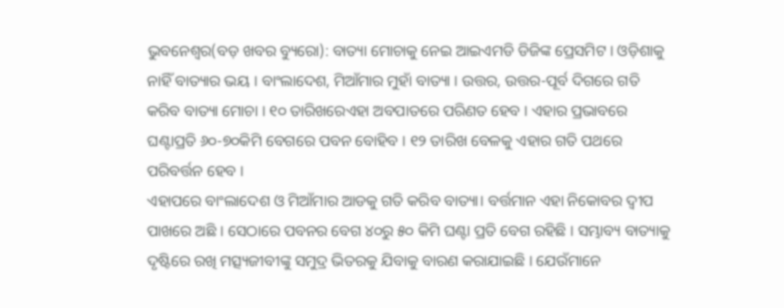ଭୁବନେଶ୍ୱର(ବଡ଼ ଖବର ବ୍ୟୁରୋ): ବାତ୍ୟା ମୋଚାକୁ ନେଇ ଆଇଏମଡି ଡିଜିଙ୍କ ପ୍ରେସମିଟ । ଓଡ଼ିଶାକୁ ନାହିଁ ବାତ୍ୟାର ଭୟ । ବାଂଲାଦେଶ, ମିଆଁମାର ମୁହାଁ ବାତ୍ୟା । ଉତ୍ତର, ଉତ୍ତର-ପୂର୍ବ ଦିଗରେ ଗତି କରିବ ବାତ୍ୟା ମୋଚା । ୧୦ ତାରିଖରେଏହା ଅବପାତରେ ପରିଣତ ହେବ । ଏହାର ପ୍ରଭାବରେ ଘଣ୍ଟାପ୍ରତି ୬୦-୭୦କିମି ବେଗରେ ପବନ ବୋହିବ । ୧୨ ତାରିଖ ବେଳକୁ ଏହାର ଗତି ପଥରେ ପରିବର୍ତ୍ତନ ହେବ ।
ଏହାପରେ ବାଂଲାଦେଶ ଓ ମିଆଁମାର ଆଡକୁ ଗତି କରିବ ବାତ୍ୟା। ବର୍ତ୍ତମାନ ଏହା ନିକୋବର ଦ୍ୱୀପ ପାଖରେ ଅଛି । ସେଠାରେ ପବନର ବେଗ ୪୦ରୁ ୫୦ କିମି ଘଣ୍ଟା ପ୍ରତି ବେଗ ରହିଛି । ସମ୍ଭାବ୍ୟ ବାତ୍ୟାକୁ ଦୃଷ୍ଟିରେ ରଖି ମତ୍ସ୍ୟଜୀବୀଙ୍କୁ ସମୁଦ୍ର ଭିତରକୁ ଯିବାକୁ ବାରଣ କରାଯାଇଛି । ଯେଉଁମାନେ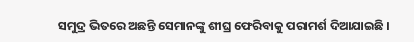ସମୁଦ୍ର ଭିତରେ ଅଛନ୍ତି ସେମାନଙ୍କୁ ଶୀଘ୍ର ଫେରିବାକୁ ପରାମର୍ଶ ଦିଆଯାଇଛି ।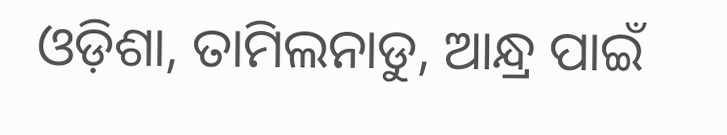ଓଡ଼ିଶା, ତାମିଲନାଡୁ, ଆନ୍ଧ୍ର ପାଇଁ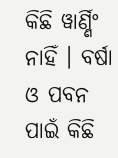କିଛି ୱାର୍ଣ୍ଣିଂ ନାହିଁ । ବର୍ଷା ଓ ପବନ ପାଇଁ କିଛି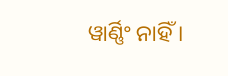ୱାର୍ଣ୍ଣିଂ ନାହିଁ ।